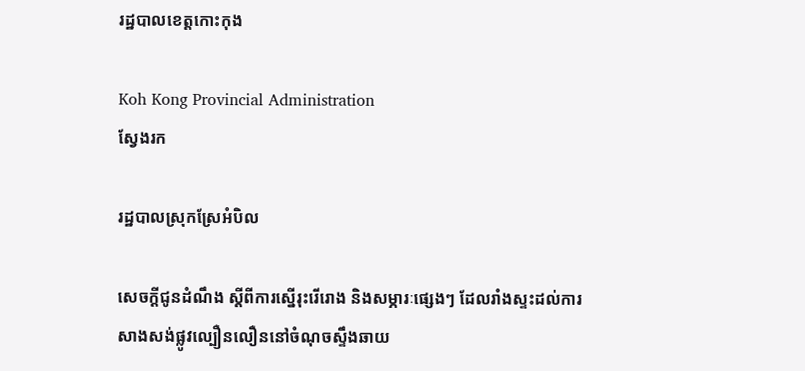រដ្ឋបាលខេត្តកោះកុង

Koh Kong Provincial Administration
ស្វែងរក

រដ្ឋបាលស្រុកស្រែអំបិល

សេចក្ដីជូនដំណឹង ស្ដីពីការស្នើរុះរើរោង និងសម្ភារៈផ្សេងៗ ដែលរាំងស្ទះដល់ការសាងសង់ផ្លូវល្បឿនលឿននៅចំណុចស្ទឹងឆាយ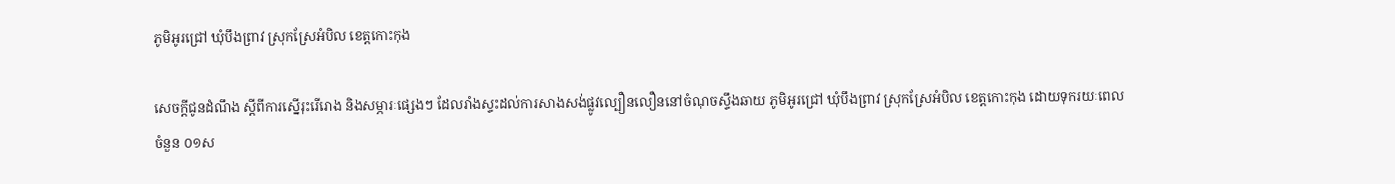ភូមិអូរជ្រៅ ឃុំបឹងព្រាវ ស្រុកស្រែអំបិល ខេត្តកោះកុង

សេចក្ដីជូនដំណឹង ស្ដីពីការស្នើរុះរើរោង និងសម្ភារៈផ្សេងៗ ដែលរាំងស្ទះដល់ការសាងសង់ផ្លូវល្បឿនលឿននៅចំណុចស្ទឹងឆាយ ភូមិអូរជ្រៅ ឃុំបឹងព្រាវ ស្រុកស្រែអំបិល ខេត្តកោះកុង ដោយទុករយៈពេលចំនួន ០១ស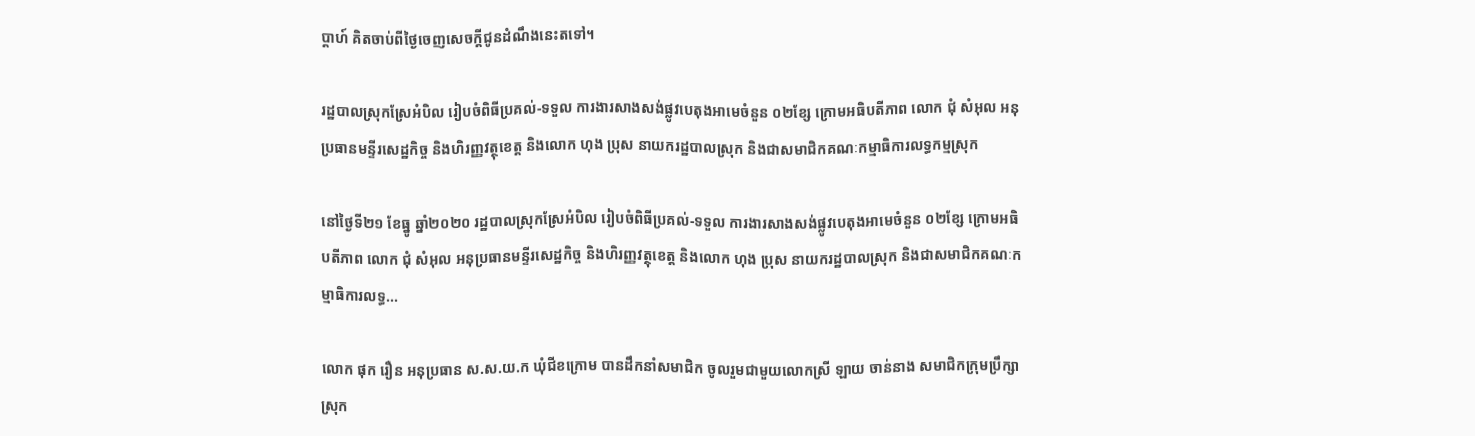ប្ដាហ៍ គិតចាប់ពីថ្ងៃចេញសេចក្ដីជូនដំណឹងនេះតទៅ។

រដ្ឋបាលស្រុកស្រែអំបិល រៀបចំពិធីប្រគល់-ទទួល ការងារសាងសង់ផ្លូវបេតុងអាមេចំនួន ០២ខ្សែ ក្រោមអធិបតីភាព លោក ជុំ សំអុល អនុប្រធានមន្ទីរសេដ្ឋកិច្ច និងហិរញ្ញវត្ថុខេត្ត និងលោក ហុង ប្រុស នាយករដ្ឋបាលស្រុក និងជាសមាជិកគណៈកម្មាធិការលទ្ធកម្មស្រុក

នៅថ្ងៃទី២១ ខែធ្នូ ឆ្នាំ២០២០ រដ្ឋបាលស្រុកស្រែអំបិល រៀបចំពិធីប្រគល់-ទទួល ការងារសាងសង់ផ្លូវបេតុងអាមេចំនួន ០២ខ្សែ ក្រោមអធិបតីភាព លោក ជុំ សំអុល អនុប្រធានមន្ទីរសេដ្ឋកិច្ច និងហិរញ្ញវត្ថុខេត្ត និងលោក ហុង ប្រុស នាយករដ្ឋបាលស្រុក និងជាសមាជិកគណៈកម្មាធិការលទ្ធ...

លោក ផុក រឿន អនុប្រធាន ស.ស.យ.ក ឃុំជីខក្រោម បានដឹកនាំសមាជិក ចូលរួមជាមួយលោកស្រី ឡាយ ចាន់នាង សមាជិកក្រុមប្រឹក្សាស្រុក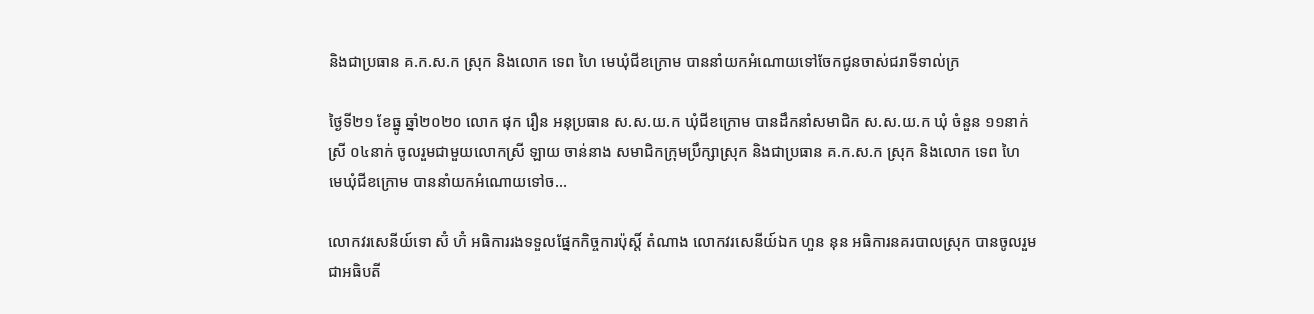និងជាប្រធាន គ.ក.ស.ក ស្រុក និងលោក ទេព ហៃ មេឃុំជីខក្រោម បាននាំយកអំណោយទៅចែកជូនចាស់ជរាទីទាល់ក្រ

ថ្ងៃទី២១ ខែធ្នូ ឆ្នាំ២០២០ លោក ផុក រឿន អនុប្រធាន ស.ស.យ.ក ឃុំជីខក្រោម បានដឹកនាំសមាជិក ស.ស.យ.ក ឃុំ ចំនួន ១១នាក់ ស្រី ០៤នាក់ ចូលរួមជាមួយលោកស្រី ឡាយ ចាន់នាង សមាជិកក្រុមប្រឹក្សាស្រុក និងជាប្រធាន គ.ក.ស.ក ស្រុក និងលោក ទេព ហៃ មេឃុំជីខក្រោម បាននាំយកអំណោយទៅច...

លោកវរសេនីយ៍ទោ ស៊ំ ហ៊ំ អធិការរងទទួលផ្នែកកិច្ចការប៉ុស្តិ៍ តំណាង លោកវរសេនីយ៍ឯក ហួន នុន អធិការនគរបាលស្រុក បានចូលរួមជាអធិបតី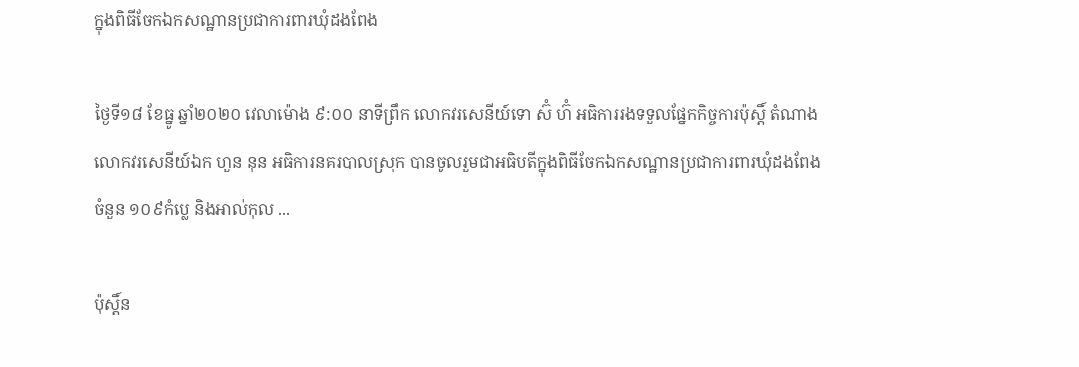ក្នុងពិធីចែកឯកសណ្ឋានប្រជាការពារឃុំដងពែង

ថ្ងៃទី១៨ ខែធ្នូ ឆ្នាំ២០២០ វេលាម៉ោង ៩:០០ នាទីព្រឹក លោកវរសេនីយ៍ទោ ស៊ំ ហ៊ំ អធិការរងទទួលផ្នែកកិច្ចការប៉ុស្តិ៍ តំណាង លោកវរសេនីយ៍ឯក ហួន នុន អធិការនគរបាលស្រុក បានចូលរួមជាអធិបតីក្នុងពិធីចែកឯកសណ្ឋានប្រជាការពារឃុំដងពែង ចំនួន ១០៩កំប្លេ និងអាល់កុល ...

ប៉ុស្តិ៍ន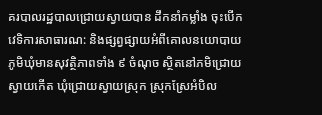គរបាលរដ្ឋបាលជ្រោយស្វាយបាន ដឹកនាំកម្លាំង ចុះបេីកវេទិការសាធារណ: និងផ្សព្វផ្សាយអំពីគោលនយោបាយភូមិឃុំមានសុវត្ថិភាពទាំង ៩ ចំណុច ស្ថិតនៅភមិជ្រោយស្វាយកើត ឃុំជ្រោយស្វាយស្រុក ស្រុកស្រែអំបិល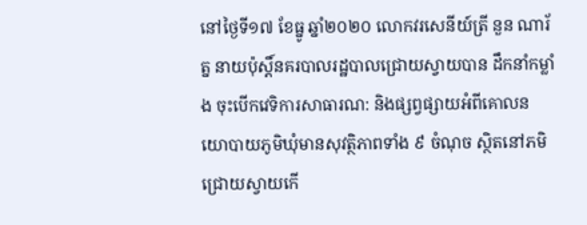នៅថ្ងៃទី១៧ ខែធ្នូ ឆ្នាំ២០២០ លោកវរសេនីយ៍ត្រី នួន ណារ័ត្ន នាយប៉ុស្តិ៍នគរបាលរដ្ឋបាលជ្រោយស្វាយបាន ដឹកនាំកម្លាំង ចុះបេីកវេទិការសាធារណ: និងផ្សព្វផ្សាយអំពីគោលនយោបាយភូមិឃុំមានសុវត្ថិភាពទាំង ៩ ចំណុច ស្ថិតនៅភមិជ្រោយស្វាយកើ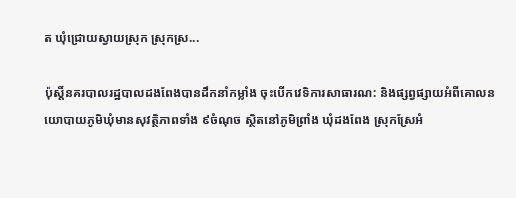ត ឃុំជ្រោយស្វាយស្រុក ស្រុកស្រ...

ប៉ុស្តិ៍នគរបាលរដ្ឋបាលដងពែងបានដឹកនាំកម្លាំង ចុះបេីកវេទិការសាធារណ: និងផ្សព្វផ្សាយអំពីគោលនយោបាយភូមិឃុំមានសុវត្ថិភាពទាំង ៩ចំណុច ស្ថិតនៅភូមិព្រាំង ឃុំដងពែង ស្រុកស្រែអំ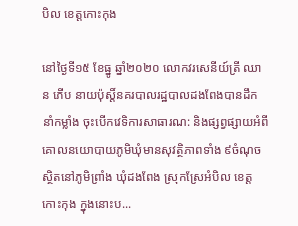បិល ខេត្តកោះកុង

នៅថ្ងៃទី១៥ ខែធ្នូ ឆ្នាំ២០២០ លោកវរសេនីយ៍ត្រី ឈាន ភើប នាយប៉ុស្តិ៍នគរបាលរដ្ឋបាលដងពែងបានដឹកនាំកម្លាំង ចុះបេីកវេទិការសាធារណ: និងផ្សព្វផ្សាយអំពីគោលនយោបាយភូមិឃុំមានសុវត្ថិភាពទាំង ៩ចំណុច ស្ថិតនៅភូមិព្រាំង ឃុំដងពែង ស្រុកស្រែអំបិល ខេត្តកោះកុង ក្នុងនោះប...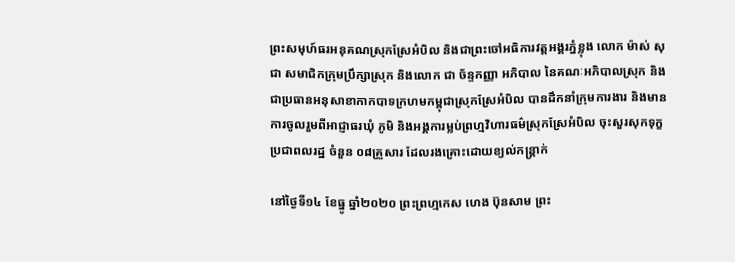ព្រះសមុហ៍ធរអនុគណស្រុកស្រែអំបិល និងជាព្រះចៅអធិការវត្តអង្គរភ្នំខ្លុង លោក ម៉ាស់ សុជា សមាជិកក្រុមប្រឹក្សាស្រុក និងលោក ជា ច័ន្ទកញ្ញា អភិបាល នៃគណៈអភិបាលស្រុក និងជាប្រធានអនុសាខាកាកបាទក្រហមកម្ពុជាស្រុកស្រែអំបិល បានដឹកនាំក្រុមការងារ និងមានការចូលរួមពីអាជ្ញាធរឃុំ ភូមិ និងអង្គការម្លប់ព្រហ្មវិហារធម៌ស្រុកស្រែអំបិល ចុះសួរសុកទុក្ខ ប្រជាពលរដ្ឋ ចំនួន ០៨គ្រួសារ ដែលរងគ្រោះដោយខ្យល់កន្ត្រាក់

នៅថ្ងៃទី១៤ ខែធ្នូ ឆ្នាំ២០២០ ព្រះព្រហ្មកេស ហេង ប៊ុនសាម ព្រះ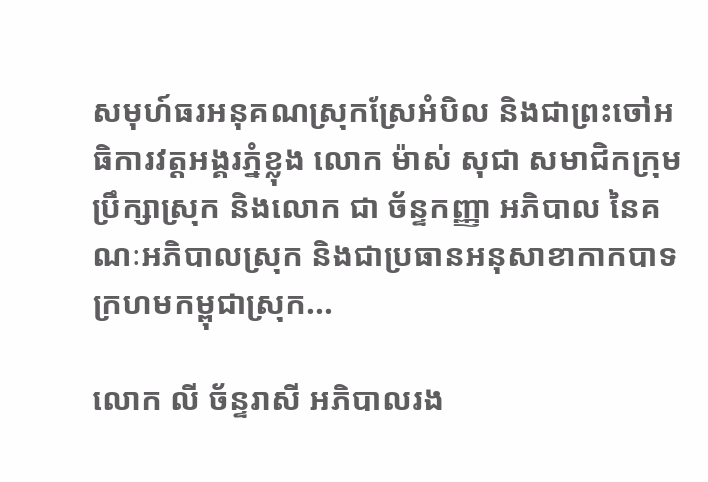សមុហ៍ធរអនុគណស្រុកស្រែអំបិល និងជាព្រះចៅអធិការវត្តអង្គរភ្នំខ្លុង លោក ម៉ាស់ សុជា សមាជិកក្រុមប្រឹក្សាស្រុក និងលោក ជា ច័ន្ទកញ្ញា អភិបាល នៃគណៈអភិបាលស្រុក និងជាប្រធានអនុសាខាកាកបាទក្រហមកម្ពុជាស្រុក...

លោក លី ច័ន្ទរាសី អភិបាលរង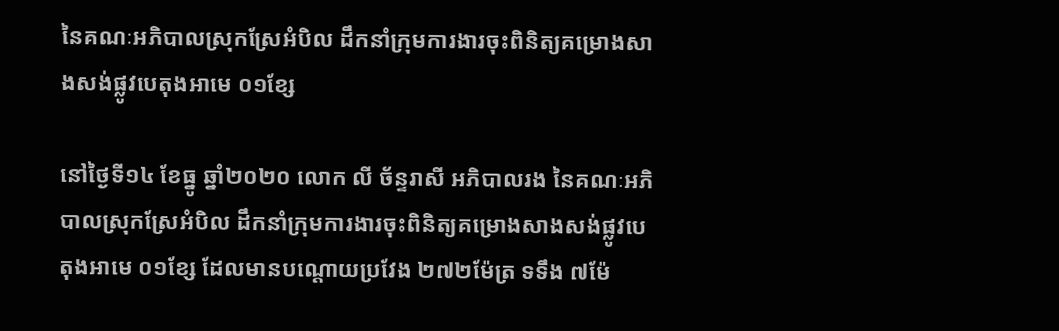នៃគណៈអភិបាលស្រុកស្រែអំបិល ដឹកនាំក្រុមការងារចុះពិនិត្យគម្រោងសាងសង់ផ្លូវបេតុងអាមេ ០១ខ្សែ

នៅថ្ងៃទី១៤ ខែធ្នូ ឆ្នាំ២០២០ លោក លី ច័ន្ទរាសី អភិបាលរង នៃគណៈអភិបាលស្រុកស្រែអំបិល ដឹកនាំក្រុមការងារចុះពិនិត្យគម្រោងសាងសង់ផ្លូវបេតុងអាមេ ០១ខ្សែ ដែលមានបណ្តោយប្រវែង ២៧២ម៉ែត្រ ទទឹង ៧ម៉ែ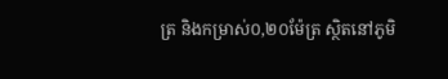ត្រ និងកម្រាស់០,២០ម៉ែត្រ ស្ថិតនៅភូមិ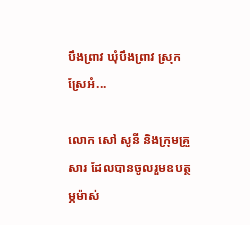បឹងព្រាវ ឃុំបឹងព្រាវ ស្រុកស្រែអំ...

លោក សៅ សូនី និងក្រុមគ្រួសារ ដែលបានចូលរួមឧបត្ថម្ភម៉ាស់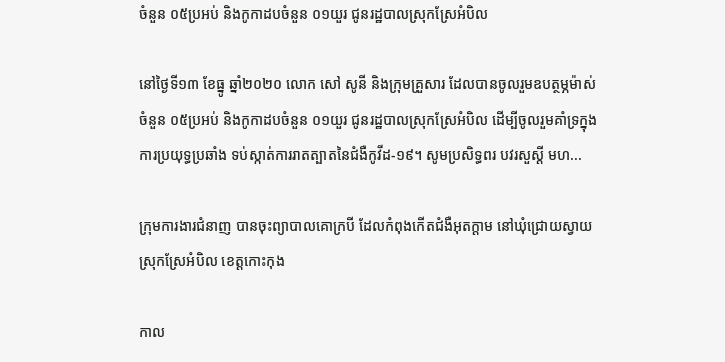ចំនួន ០៥ប្រអប់ និងកូកាដបចំនួន ០១យួរ ជូនរដ្ឋបាលស្រុកស្រែអំបិល

នៅថ្ងៃទី១៣ ខែធ្នូ ឆ្នាំ២០២០ លោក សៅ សូនី និងក្រុមគ្រួសារ ដែលបានចូលរួមឧបត្ថម្ភម៉ាស់ ចំនួន ០៥ប្រអប់ និងកូកាដបចំនួន ០១យួរ ជូនរដ្ឋបាលស្រុកស្រែអំបិល ដើម្បីចូលរួមគាំទ្រក្នុងការប្រយុទ្ធប្រឆាំង ទប់ស្កាត់ការរាតត្បាតនៃជំងឺកូវីដ-១៩។ សូមប្រសិទ្ធពរ បវរសួស្ដី មហ...

ក្រុមការងារជំនាញ បានចុះព្យាបាលគោក្របី ដែលកំពុងកើតជំងឺអុតក្តាម នៅឃុំជ្រោយស្វាយ ស្រុកស្រែអំបិល ខេត្តកោះកុង

កាល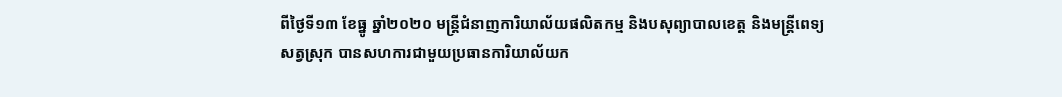ពីថ្ងៃទី១៣ ខែធ្នូ ឆ្នាំ២០២០ មន្ត្រីជំនាញការិយាល័យផលិតកម្ម និងបសុព្យាបាលខេត្ត និងមន្ត្រីពេទ្យសត្វស្រុក បានសហការជាមួយប្រធានការិយាល័យក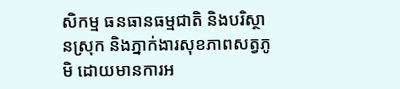សិកម្ម ធនធានធម្មជាតិ និងបរិស្ថានស្រុក និងភ្នាក់ងារសុខភាពសត្វភូមិ ដោយមានការអ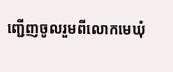ញ្ជើញចូលរួមពីលោកមេឃុំ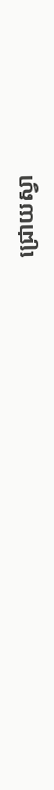ជ្រោយស្វា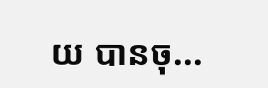យ បានចុ...